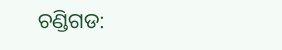ଚଣ୍ଡିଗଡ: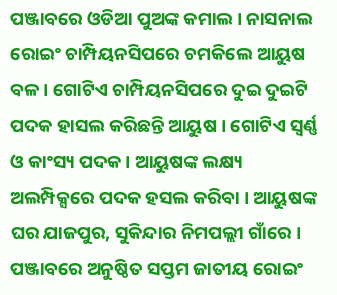ପଞ୍ଜାବରେ ଓଡିଆ ପୁଅଙ୍କ କମାଲ । ନାସନାଲ ରୋଇଂ ଚାମ୍ପିୟନସିପରେ ଚମକିଲେ ଆୟୁଷ ବଳ । ଗୋଟିଏ ଚାମ୍ପିୟନସିପରେ ଦୁଇ ଦୁଇଟି ପଦକ ହାସଲ କରିଛନ୍ତି ଆୟୁଷ । ଗୋଟିଏ ସ୍ୱର୍ଣ୍ଣ ଓ କାଂସ୍ୟ ପଦକ । ଆୟୁଷଙ୍କ ଲକ୍ଷ୍ୟ ଅଲମ୍ପିକ୍ସରେ ପଦକ ହସଲ କରିବା । ଆୟୁଷଙ୍କ ଘର ଯାଜପୁର, ସୁକିନ୍ଦାର ନିମପଲ୍ଲୀ ଗାଁରେ ।
ପଞ୍ଜାବରେ ଅନୁଷ୍ଠିତ ସପ୍ତମ ଜାତୀୟ ରୋଇଂ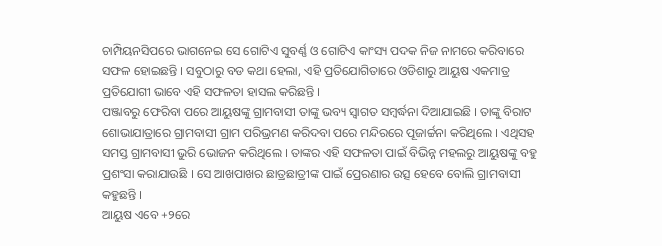ଚାମ୍ପିୟନସିପରେ ଭାଗନେଇ ସେ ଗୋଟିଏ ସୁବର୍ଣ୍ଣ ଓ ଗୋଟିଏ କାଂସ୍ୟ ପଦକ ନିଜ ନାମରେ କରିବାରେ ସଫଳ ହୋଇଛନ୍ତି । ସବୁଠାରୁ ବଡ କଥା ହେଲା, ଏହି ପ୍ରତିଯୋଗିତାରେ ଓଡିଶାରୁ ଆୟୁଷ ଏକମାତ୍ର ପ୍ରତିଯୋଗୀ ଭାବେ ଏହି ସଫଳତା ହାସଲ କରିଛନ୍ତି ।
ପଞ୍ଜାବରୁ ଫେରିବା ପରେ ଆୟୁଷଙ୍କୁ ଗ୍ରାମବାସୀ ତାଙ୍କୁ ଭବ୍ୟ ସ୍ୱାଗତ ସମ୍ବର୍ଦ୍ଧନା ଦିଆଯାଇଛି । ତାଙ୍କୁ ବିରାଟ ଶୋଭାଯାତ୍ରାରେ ଗ୍ରାମବାସୀ ଗ୍ରାମ ପରିଭ୍ରମଣ କରିଦବା ପରେ ମନ୍ଦିରରେ ପୂଜାର୍ଚ୍ଚନା କରିଥିଲେ । ଏଥିସହ ସମସ୍ତ ଗ୍ରାମବାସୀ ଭୁରି ଭୋଜନ କରିଥିଲେ । ତାଙ୍କର ଏହି ସଫଳତା ପାଇଁ ବିଭିନ୍ନ ମହଲରୁ ଆୟୁଷଙ୍କୁ ବହୁ ପ୍ରଶଂସା କରାଯାଉଛି । ସେ ଆଖପାଖର ଛାତ୍ରଛାତ୍ରୀଙ୍କ ପାଇଁ ପ୍ରେରଣାର ଉତ୍ସ ହେବେ ବୋଲି ଗ୍ରାମବାସୀ କହୁଛନ୍ତି ।
ଆୟୁଷ ଏବେ +୨ରେ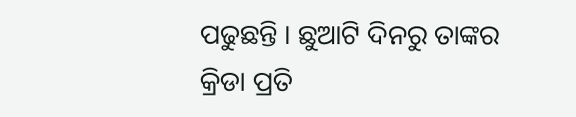ପଢୁଛନ୍ତି । ଛୁଆଟି ଦିନରୁ ତାଙ୍କର କ୍ରିଡା ପ୍ରତି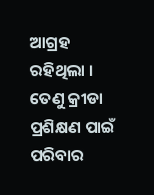ଆଗ୍ରହ ରହିଥିଲା । ତେଣୁ କ୍ରୀଡା ପ୍ରଶିକ୍ଷଣ ପାଇଁ ପରିବାର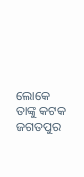ଲୋକେ ତାଙ୍କୁ କଟକ ଜଗତପୁର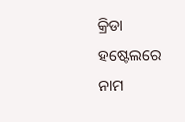କ୍ରିଡା ହଷ୍ଟେଲରେ ନାମ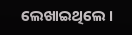ଲେଖାଇଥିଲେ ।